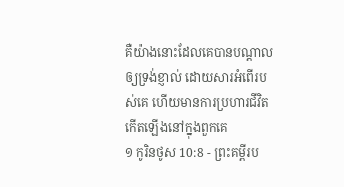គឺយ៉ាងនោះដែលគេបានបណ្តាលឲ្យទ្រង់ខ្ញាល់ ដោយសារអំពើរបស់គេ ហើយមានការប្រហារជីវិតកើតឡើងនៅក្នុងពួកគេ
១ កូរិនថូស 10:8 - ព្រះគម្ពីរប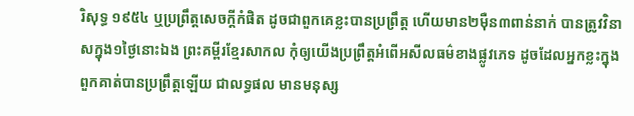រិសុទ្ធ ១៩៥៤ ឬប្រព្រឹត្តសេចក្ដីកំផិត ដូចជាពួកគេខ្លះបានប្រព្រឹត្ត ហើយមាន២ម៉ឺន៣ពាន់នាក់ បានត្រូវវិនាសក្នុង១ថ្ងៃនោះឯង ព្រះគម្ពីរខ្មែរសាកល កុំឲ្យយើងប្រព្រឹត្តអំពើអសីលធម៌ខាងផ្លូវភេទ ដូចដែលអ្នកខ្លះក្នុងពួកគាត់បានប្រព្រឹត្តឡើយ ជាលទ្ធផល មានមនុស្ស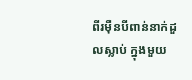ពីរម៉ឺនបីពាន់នាក់ដួលស្លាប់ ក្នុងមួយ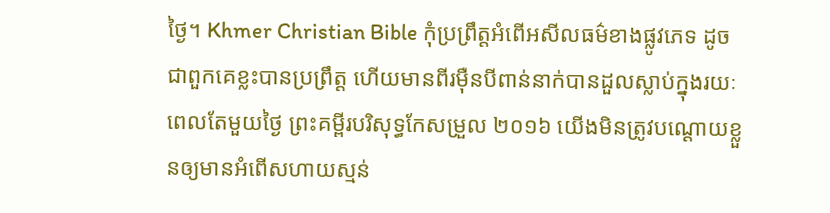ថ្ងៃ។ Khmer Christian Bible កុំប្រព្រឹត្តអំពើអសីលធម៌ខាងផ្លូវភេទ ដូចជាពួកគេខ្លះបានប្រព្រឹត្ដ ហើយមានពីរម៉ឺនបីពាន់នាក់បានដួលស្លាប់ក្នុងរយៈពេលតែមួយថ្ងៃ ព្រះគម្ពីរបរិសុទ្ធកែសម្រួល ២០១៦ យើងមិនត្រូវបណ្ដោយខ្លួនឲ្យមានអំពើសហាយស្មន់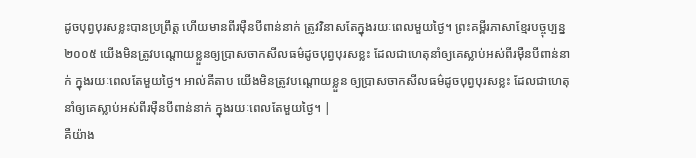ដូចបុព្វបុរសខ្លះបានប្រព្រឹត្ត ហើយមានពីរម៉ឺនបីពាន់នាក់ ត្រូវវិនាសតែក្នុងរយៈពេលមួយថ្ងៃ។ ព្រះគម្ពីរភាសាខ្មែរបច្ចុប្បន្ន ២០០៥ យើងមិនត្រូវបណ្ដោយខ្លួនឲ្យប្រាសចាកសីលធម៌ដូចបុព្វបុរសខ្លះ ដែលជាហេតុនាំឲ្យគេស្លាប់អស់ពីរម៉ឺនបីពាន់នាក់ ក្នុងរយៈពេលតែមួយថ្ងៃ។ អាល់គីតាប យើងមិនត្រូវបណ្ដោយខ្លួន ឲ្យប្រាសចាកសីលធម៌ដូចបុព្វបុរសខ្លះ ដែលជាហេតុនាំឲ្យគេស្លាប់អស់ពីរម៉ឺនបីពាន់នាក់ ក្នុងរយៈពេលតែមួយថ្ងៃ។ |
គឺយ៉ាង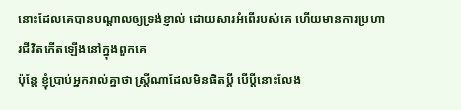នោះដែលគេបានបណ្តាលឲ្យទ្រង់ខ្ញាល់ ដោយសារអំពើរបស់គេ ហើយមានការប្រហារជីវិតកើតឡើងនៅក្នុងពួកគេ
ប៉ុន្តែ ខ្ញុំប្រាប់អ្នករាល់គ្នាថា ស្ត្រីណាដែលមិនផិតប្ដី បើប្ដីនោះលែង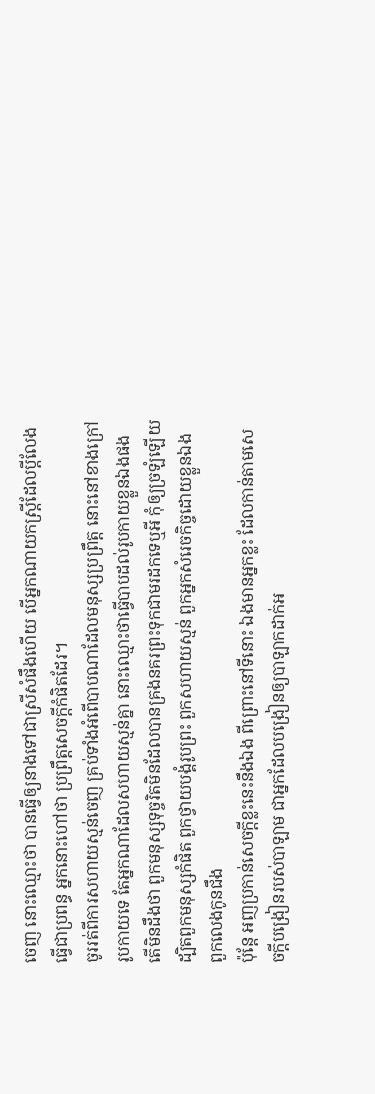ចេញ នោះឈ្មោះថា បានធ្វើឲ្យនាងទៅជាស្រីសំផឹងហើយ បើអ្នកណាយកស្ត្រីដែលប្ដីលែង ធ្វើជាប្រពន្ធ អ្នកនោះហៅថា ប្រព្រឹត្តសេចក្ដីកំផិតដែរ។
ចូររត់ពីការសហាយស្មន់ចេញ គ្រប់ទាំងអំពើបាបណាដែលមនុស្សប្រព្រឹត្ត នោះនៅខាងក្រៅរូបកាយទេ តែអ្នកណាដែលសហាយស្មន់គ្នា នោះឈ្មោះថាធ្វើបាបដល់រូបកាយខ្លួនឯងផង
តើមិនដឹងថា ពួកមនុស្សទុច្ចរិតមិនដែលបានគ្រងនគរព្រះទុកជាមរដកទេឬអី កុំឲ្យច្រឡំឡើយ ដ្បិតពួកមនុស្សកំផិត ពួកថ្វាយបង្គំរូបព្រះ ពួកសហាយស្មន់ ពួកអ្នកសំរេចកិច្ចដោយខ្លួនឯង ពួកលេងកូនជឹង
ប៉ុន្តែ អញប្រកាន់សេចក្ដីខ្លះនេះនឹងឯង ពីព្រោះនៅទីនោះ ឯងមានអ្នកខ្លះ ដែលកាន់តាមសេចក្ដីបង្រៀនរបស់បាឡាម ជាអ្នកដែលបង្រៀនឲ្យបាឡាកដាក់អ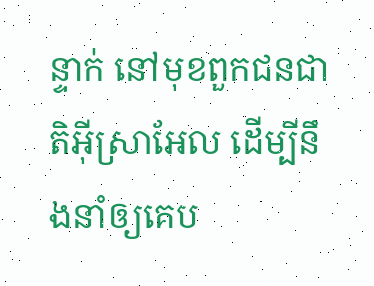ន្ទាក់ នៅមុខពួកជនជាតិអ៊ីស្រាអែល ដើម្បីនឹងនាំឲ្យគេប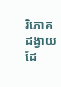រិភោគដង្វាយ ដែ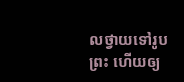លថ្វាយទៅរូបព្រះ ហើយឲ្យ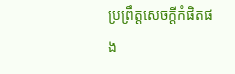ប្រព្រឹត្តសេចក្ដីកំផិតផង